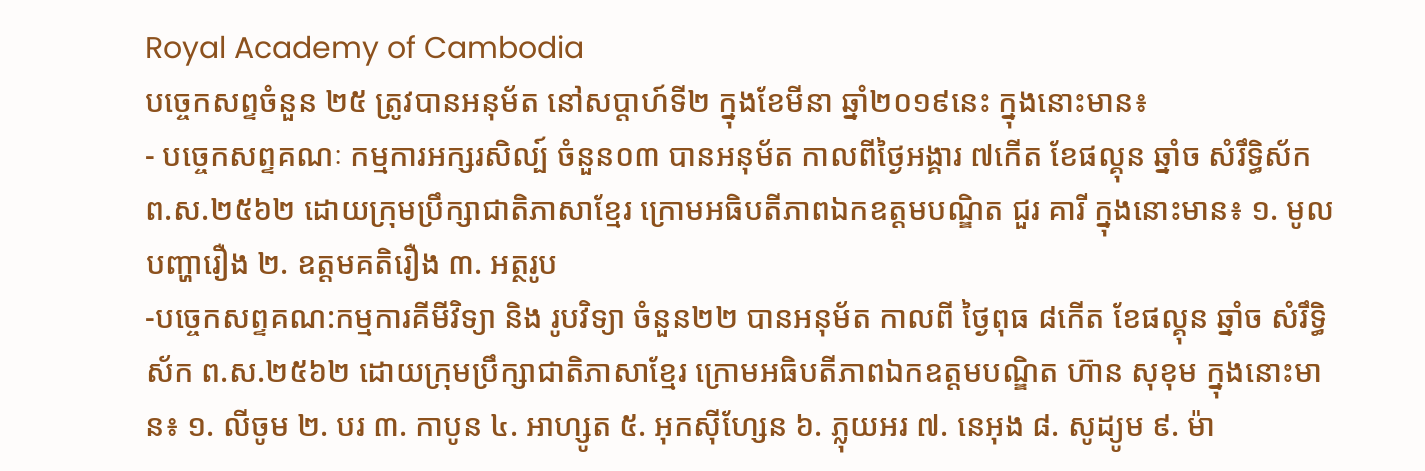Royal Academy of Cambodia
បច្ចេកសព្ទចំនួន ២៥ ត្រូវបានអនុម័ត នៅសប្តាហ៍ទី២ ក្នុងខែមីនា ឆ្នាំ២០១៩នេះ ក្នុងនោះមាន៖
- បច្ចេកសព្ទគណៈ កម្មការអក្សរសិល្ប៍ ចំនួន០៣ បានអនុម័ត កាលពីថ្ងៃអង្គារ ៧កើត ខែផល្គុន ឆ្នាំច សំរឹទ្ធិស័ក ព.ស.២៥៦២ ដោយក្រុមប្រឹក្សាជាតិភាសាខ្មែរ ក្រោមអធិបតីភាពឯកឧត្តមបណ្ឌិត ជួរ គារី ក្នុងនោះមាន៖ ១. មូលបញ្ហារឿង ២. ឧត្តមគតិរឿង ៣. អត្ថរូប
-បច្ចេកសព្ទគណ:កម្មការគីមីវិទ្យា និង រូបវិទ្យា ចំនួន២២ បានអនុម័ត កាលពី ថ្ងៃពុធ ៨កើត ខែផល្គុន ឆ្នាំច សំរឹទ្ធិស័ក ព.ស.២៥៦២ ដោយក្រុមប្រឹក្សាជាតិភាសាខ្មែរ ក្រោមអធិបតីភាពឯកឧត្តមបណ្ឌិត ហ៊ាន សុខុម ក្នុងនោះមាន៖ ១. លីចូម ២. បរ ៣. កាបូន ៤. អាហ្សូត ៥. អុកស៊ីហ្សែន ៦. ភ្លុយអរ ៧. នេអុង ៨. សូដ្យូម ៩. ម៉ា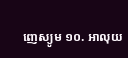ញេស្យូម ១០. អាលុយ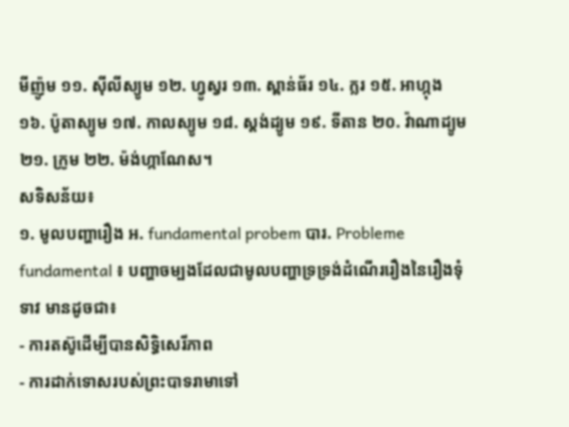មីញ៉ូម ១១. ស៊ីលីស្យូម ១២. ហ្វូស្វរ ១៣. ស្ពាន់ធ័រ ១៤. ក្លរ ១៥. អាហ្កុង ១៦. ប៉ូតាស្យូម ១៧. កាលស្យូម ១៨. ស្តង់ដ្យូម ១៩. ទីតាន ២០. វ៉ាណាដ្យូម ២១. ក្រូម ២២. ម៉ង់ហ្កាណែស។
សទិសន័យ៖
១. មូលបញ្ហារឿង អ. fundamental probem បារ. Probleme fundamental ៖ បញ្ហាចម្បងដែលជាមូលបញ្ហាទ្រទ្រង់ដំណើររឿងនៃរឿងទុំទាវ មានដូចជា៖
- ការតស៊ូដើម្បីបានសិទ្ធិសេរីភាព
- ការដាក់ទោសរបស់ព្រះបាទរាមាទៅ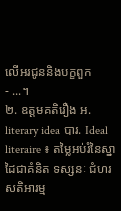លើអរជូននិងបក្ខពួក
- ...។
២. ឧត្តមគតិរឿង អ. literary idea បារ. Ideal literaire ៖ តម្លៃអប់រំនៃស្នាដៃជាគំនិត ទស្សនៈ ជំហរ សតិអារម្ម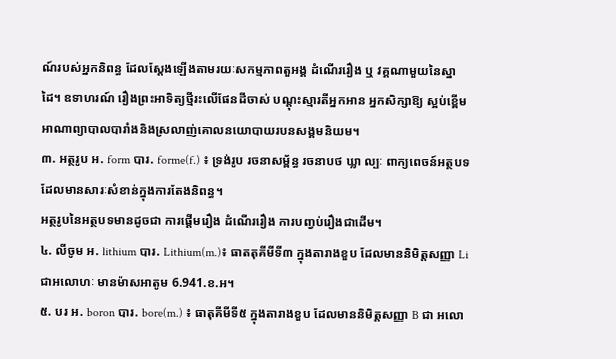ណ៍របស់អ្នកនិពន្ធ ដែលស្តែងឡើងតាមរយៈសកម្មភាពតួអង្គ ដំណើររឿង ឬ វគ្គណាមួយនៃស្នាដៃ។ ឧទាហរណ៍ រឿងព្រះអាទិត្យថ្មីរះលើផែនដីចាស់ បណ្តុះស្មារតីអ្នកអាន អ្នកសិក្សាឱ្យ ស្អប់ខ្ពើមអាណាព្យាបាលបារាំងនិងស្រលាញ់គោលនយោបាយរបនសង្គមនិយម។
៣. អត្ថរូប អ. form បារ. forme(f.) ៖ ទ្រង់រូប រចនាសម្ព័ន្ធ រចនាបថ ឃ្លា ល្បៈ ពាក្យពេចន៍អត្ថបទដែលមានសារៈសំខាន់ក្នុងការតែងនិពន្ធ។
អត្ថរូបនៃអត្ថបទមានដូចជា ការផ្តើមរឿង ដំណើររឿង ការបញ្វប់រឿងជាដើម។
៤. លីចូម អ. lithium បារ. Lithium(m.)៖ ធាតតុគីមីទី៣ ក្នុងតារាងខួប ដែលមាននិមិត្តសញ្ញា Li ជាអលោហៈ មានម៉ាសអាតូម 6.941.ខ.អ។
៥. បរ អ. boron បារ. bore(m.) ៖ ធាតុគីមីទី៥ ក្នុងតារាងខួប ដែលមាននិមិត្តសញ្ញា B ជា អលោ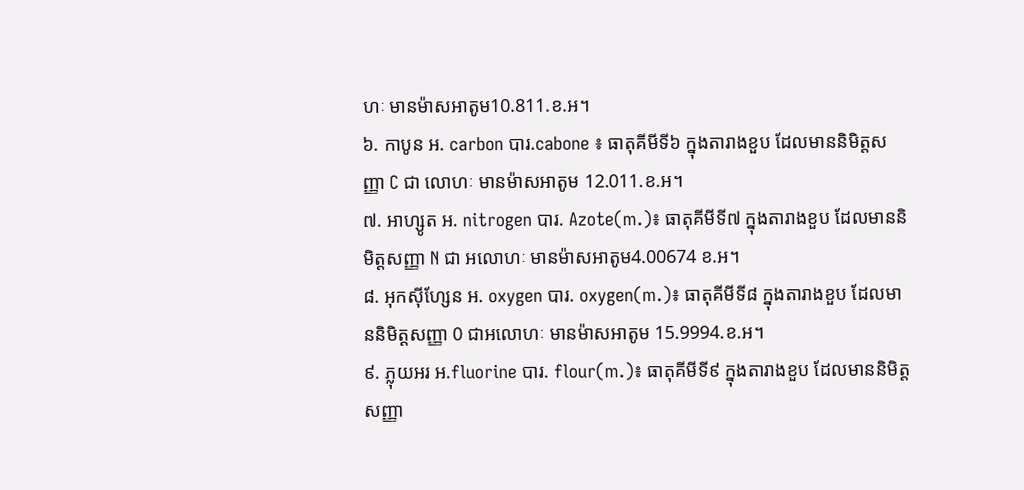ហៈ មានម៉ាសអាតូម10.811.ខ.អ។
៦. កាបូន អ. carbon បារ.cabone ៖ ធាតុគីមីទី៦ ក្នុងតារាងខួប ដែលមាននិមិត្តសញ្ញា C ជា លោហៈ មានម៉ាសអាតូម 12.011.ខ.អ។
៧. អាហ្សូត អ. nitrogen បារ. Azote(m.)៖ ធាតុគីមីទី៧ ក្នុងតារាងខួប ដែលមាននិមិត្តសញ្ញា N ជា អលោហៈ មានម៉ាសអាតូម4.00674 ខ.អ។
៨. អុកស៊ីហ្សែន អ. oxygen បារ. oxygen(m.)៖ ធាតុគីមីទី៨ ក្នុងតារាងខួប ដែលមាននិមិត្តសញ្ញា 0 ជាអលោហៈ មានម៉ាសអាតូម 15.9994.ខ.អ។
៩. ភ្លុយអរ អ.fluorine បារ. flour(m.)៖ ធាតុគីមីទី៩ ក្នុងតារាងខួប ដែលមាននិមិត្តសញ្ញា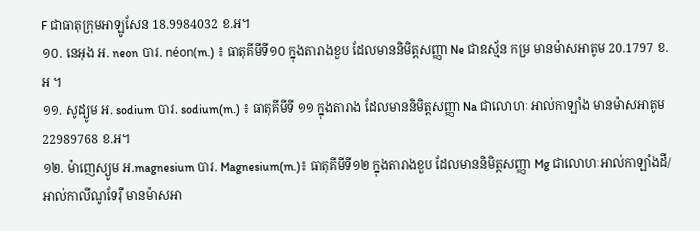F ជាធាតុក្រុមអាឡូសែន 18.9984032 ខ.អ។
១០. នេអុង អ. neon បារ. néon(m.) ៖ ធាតុគីមីទី១០ ក្នុងតារាងខួប ដែលមាននិមិត្តសញ្ញា Ne ជាឧស្ម័ន កម្រ មានម៉ាសអាតូម 20.1797 ខ.អ ។
១១. សូដ្យូម អ. sodium បារ. sodium(m.) ៖ ធាតុគីមីទី ១១ ក្នុងតារាង ដែលមាននិមិត្តសញ្ញា Na ជាលោហៈ អាល់កាឡាំង មានម៉ាសអាតូម 22989768 ខ.អ។
១២. ម៉ាញេស្យូម អ.magnesium បារ. Magnesium(m.)៖ ធាតុគីមីទី១២ ក្នុងតារាងខួប ដែលមាននិមិត្តសញ្ញា Mg ជាលោហៈអាល់កាឡាំងដី/អាល់កាលីណូទែរ៉ឺ មានម៉ាសអា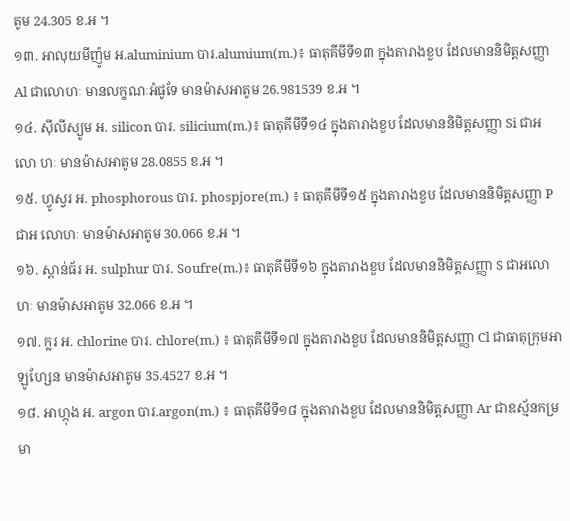តូម 24.305 ខ.អ ។
១៣. អាលុយមីញ៉ូម អ.aluminium បារ.alumium(m.)៖ ធាតុគីមីទី១៣ ក្នុងតារាងខួប ដែលមាននិមិត្តសញ្ញា Al ជាលោហៈ មានលក្ខណៈអំផូទែ មានម៉ាសអាតូម 26.981539 ខ.អ ។
១៤. ស៊ីលីស្យូម អ. silicon បារ. silicium(m.)៖ ធាតុគីមីទី១៤ ក្នុងតារាងខួប ដែលមាននិមិត្តសញ្ញា Si ជាអលោ ហៈ មានម៉ាសអាតូម 28.0855 ខ.អ ។
១៥. ហ្វូស្វរ អ. phosphorous បារ. phospjore(m.) ៖ ធាតុគីមីទី១៥ ក្នុងតារាងខួប ដែលមាននិមិត្តសញ្ញា P ជាអ លោហៈ មានម៉ាសអាតូម 30.066 ខ.អ ។
១៦. ស្ពាន់ធ័រ អ. sulphur បារ. Soufre(m.)៖ ធាតុគីមីទី១៦ ក្នុងតារាងខួប ដែលមាននិមិត្តសញ្ញា S ជាអលោហៈ មានម៉ាសអាតូម 32.066 ខ.អ ។
១៧. ក្លរ អ. chlorine បារ. chlore(m.) ៖ ធាតុគីមីទី១៧ ក្នុងតារាងខួប ដែលមាននិមិត្តសញ្ញា Cl ជាធាតុក្រុមអាឡូហ្សែន មានម៉ាសអាតូម 35.4527 ខ.អ ។
១៨. អាហ្កុង អ. argon បារ.argon(m.) ៖ ធាតុគីមីទី១៨ ក្នុងតារាងខួប ដែលមាននិមិត្តសញ្ញា Ar ជាឧស្ម័នកម្រ មា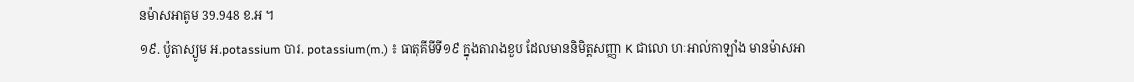នម៉ាសអាតូម 39.948 ខ.អ ។
១៩. ប៉ូតាស្យូម អ.potassium បារ. potassium(m.) ៖ ធាតុគីមីទី១៩ ក្នុងតារាងខួប ដែលមាននិមិត្តសញ្ញា K ជាលោ ហៈអាល់កាឡាំង មានម៉ាសអា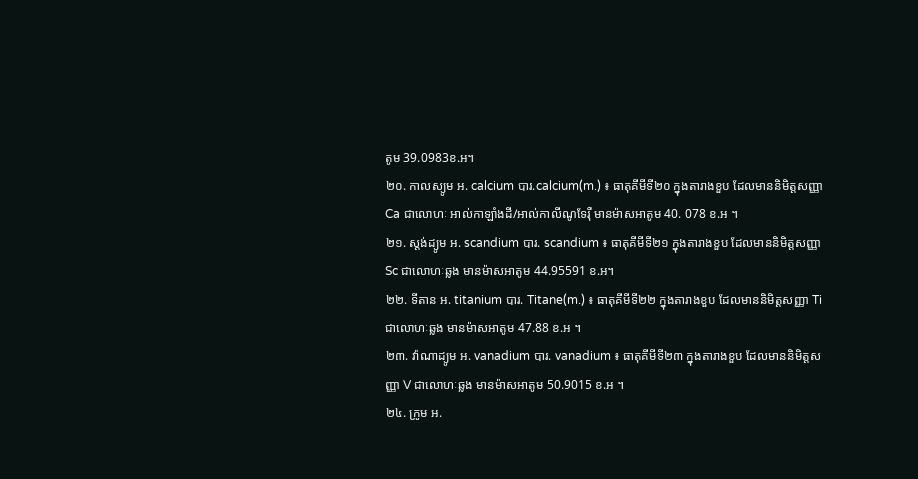តូម 39.0983ខ.អ។
២០. កាលស្យូម អ. calcium បារ.calcium(m.) ៖ ធាតុគីមីទី២០ ក្នុងតារាងខួប ដែលមាននិមិត្តសញ្ញា Ca ជាលោហៈ អាល់កាឡាំងដី/អាល់កាលីណូទែរ៉ឺ មានម៉ាសអាតូម 40. 078 ខ.អ ។
២១. ស្តង់ដ្យូម អ. scandium បារ. scandium ៖ ធាតុគីមីទី២១ ក្នុងតារាងខួប ដែលមាននិមិត្តសញ្ញា Sc ជាលោហៈឆ្លង មានម៉ាសអាតូម 44.95591 ខ.អ។
២២. ទីតាន អ. titanium បារ. Titane(m.) ៖ ធាតុគីមីទី២២ ក្នុងតារាងខួប ដែលមាននិមិត្តសញ្ញា Ti ជាលោហៈឆ្លង មានម៉ាសអាតូម 47.88 ខ.អ ។
២៣. វ៉ាណាដ្យូម អ. vanadium បារ. vanadium ៖ ធាតុគីមីទី២៣ ក្នុងតារាងខួប ដែលមាននិមិត្តសញ្ញា V ជាលោហៈឆ្លង មានម៉ាសអាតូម 50.9015 ខ.អ ។
២៤. ក្រូម អ.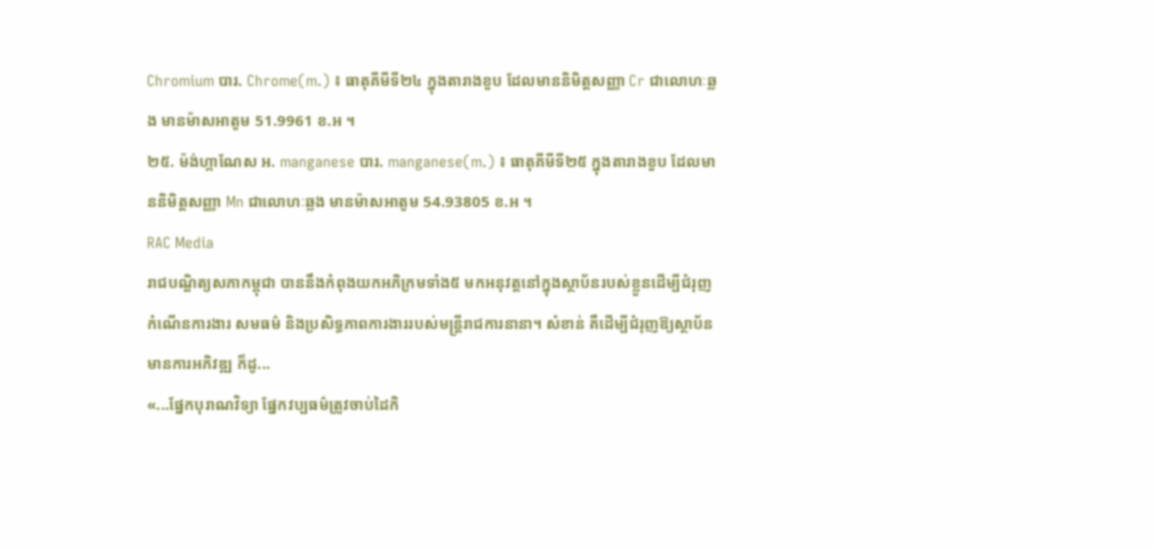Chromium បារ. Chrome(m.) ៖ ធាតុគីមីទី២៤ ក្នុងតារាងខួប ដែលមាននិមិត្តសញ្ញា Cr ជាលោហៈឆ្លង មានម៉ាសអាតូម 51.9961 ខ.អ ។
២៥. ម៉ង់ហ្កាណែស អ. manganese បារ. manganese(m.) ៖ ធាតុគីមីទី២៥ ក្នុងតារាងខួប ដែលមាននិមិត្តសញ្ញា Mn ជាលោហៈឆ្លង មានម៉ាសអាតូម 54.93805 ខ.អ ។
RAC Media
រាជបណ្ឌិត្យសភាកម្ពុជា បាននឹងកំពុងយកអភិក្រមទាំង៥ មកអនុវត្ដនៅក្នុងស្ថាប័នរបស់ខ្លួនដើម្បីជំរុញកំណើនការងារ សមធម៌ និងប្រសិទ្ធភាពការងាររបស់មន្ដ្រីរាជការនានា។ សំខាន់ គឺដើម្បីជំរុញឱ្យស្ថាប័នមានការអភិវឌ្ឍ ក៏ដូ...
«...ផ្នែកបុរាណវិទ្យា ផ្នែកវប្បធម៌ត្រូវចាប់ដៃកិ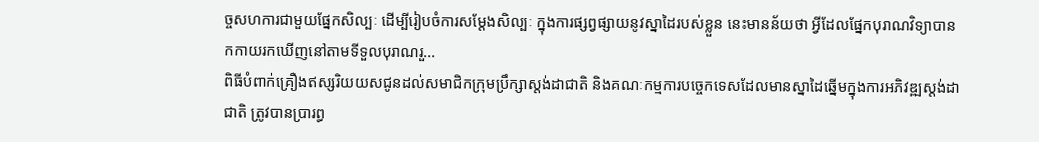ច្ចសហការជាមួយផ្នែកសិល្បៈ ដើម្បីរៀបចំការសម្តែងសិល្បៈ ក្នុងការផ្សព្វផ្សាយនូវស្នាដៃរបស់ខ្លួន នេះមានន័យថា អ្វីដែលផ្នែកបុរាណវិទ្យាបានកកាយរកឃើញនៅតាមទីទួលបុរាណរួ...
ពិធីបំពាក់គ្រឿងឥស្សរិយយសជូនដល់សមាជិកក្រុមប្រឹក្សាស្តង់ដាជាតិ និងគណៈកម្មការបច្ចេកទេសដែលមានស្នាដៃឆ្នើមក្នុងការអភិវឌ្ឍស្តង់ដាជាតិ ត្រូវបានប្រារព្ធ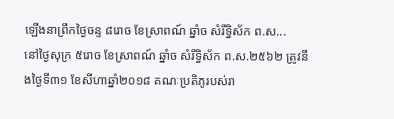ឡើងនាព្រឹកថ្ងៃចន្ទ ៨រោច ខែស្រាពណ៍ ឆ្នាំច សំរឹទ្ធិស័ក ព.ស...
នៅថ្ងៃសុក្រ ៥រោច ខែស្រាពណ៍ ឆ្នាំច សំរឹទ្ធិស័ក ព.ស.២៥៦២ ត្រូវនឹងថ្ងៃទី៣១ ខែសីហាឆ្នាំ២០១៨ គណៈប្រតិភូរបស់រា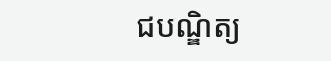ជបណ្ឌិត្យ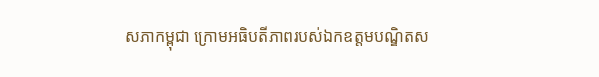សភាកម្ពុជា ក្រោមអធិបតីភាពរបស់ឯកឧត្តមបណ្ឌិតស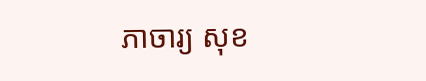ភាចារ្យ សុខ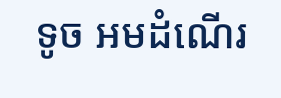ទូច អមដំណើរ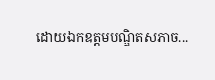ដោយឯកឧត្តមបណ្ឌិតសភាច...